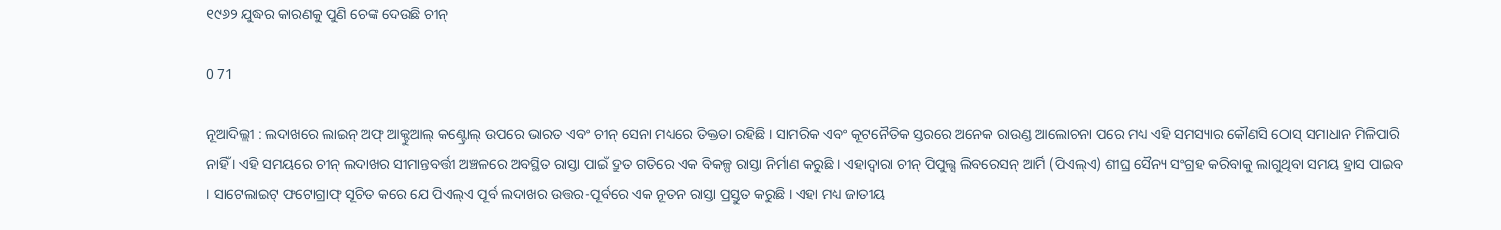୧୯୬୨ ଯୁଦ୍ଧର କାରଣକୁ ପୁଣି ଚେଙ୍କ ଦେଉଛି ଚୀନ୍

0 71

ନୂଆଦିଲ୍ଲୀ : ଲଦାଖରେ ଲାଇନ୍ ଅଫ୍ ଆକ୍ଟୁଆଲ୍ କଣ୍ଟ୍ରୋଲ୍ ଉପରେ ଭାରତ ଏବଂ ଚୀନ୍ ସେନା ମଧ୍ୟରେ ତିକ୍ତତା ରହିଛି । ସାମରିକ ଏବଂ କୂଟନୈତିକ ସ୍ତରରେ ଅନେକ ରାଉଣ୍ଡ ଆଲୋଚନା ପରେ ମଧ୍ୟ ଏହି ସମସ୍ୟାର କୌଣସି ଠୋସ୍ ସମାଧାନ ମିଳିପାରି ନାହିଁ । ଏହି ସମୟରେ ଚୀନ୍ ଲଦାଖର ସୀମାନ୍ତବର୍ତ୍ତୀ ଅଞ୍ଚଳରେ ଅବସ୍ଥିତ ରାସ୍ତା ପାଇଁ ଦ୍ରୁତ ଗତିରେ ଏକ ବିକଳ୍ପ ରାସ୍ତା ନିର୍ମାଣ କରୁଛି । ଏହାଦ୍ୱାରା ଚୀନ୍ ପିପୁଲ୍ସ ଲିବରେସନ୍ ଆର୍ମି (ପିଏଲ୍ଏ) ଶୀଘ୍ର ସୈନ୍ୟ ସଂଗ୍ରହ କରିବାକୁ ଲାଗୁଥିବା ସମୟ ହ୍ରାସ ପାଇବ । ସାଟେଲାଇଟ୍ ଫଟୋଗ୍ରାଫ୍ ସୂଚିତ କରେ ଯେ ପିଏଲ୍ଏ ପୂର୍ବ ଲଦାଖର ଉତ୍ତର-ପୂର୍ବରେ ଏକ ନୂତନ ରାସ୍ତା ପ୍ରସ୍ତୁତ କରୁଛି । ଏହା ମଧ୍ୟ ଜାତୀୟ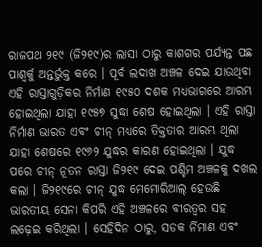ରାଜପଥ ୨୧୯ (ଜି୨୧୯)ର ଲାସା ଠାରୁ କାଶଗର ପର୍ଯ୍ୟନ୍ତ ପଛ ପାଶ୍ୱର୍କୁ ଅନ୍ତର୍ଭୁକ୍ତ କରେ । ପୂର୍ବ ଲଦାଖ ଅଞ୍ଚଳ ଦେଇ ଯାଉଥିବା ଏହି ରାସ୍ତାଗୁଡ଼ିକର ନିର୍ମାଣ ୧୯୫୦ ଦଶକ ମଧ୍ୟଭାଗରେ ଆରମ୍ଭ ହୋଇଥିଲା ଯାହା ୧୯୫୭ ସୁଦ୍ଧା ଶେଷ ହୋଇଥିଲା । ଏହି ରାସ୍ତା ନିର୍ମାଣ ଭାରତ ଏବଂ ଚୀନ୍ ମଧ୍ୟରେ ତିକ୍ତତାର ଆରମ୍ଭ ଥିଲା ଯାହା ଶେଷରେ ୧୯୬୨ ଯୁଦ୍ଧର କାରଣ ହୋଇଥିଲା । ଯୁଦ୍ଧ ପରେ ଚୀନ୍ ନୂତନ ରାସ୍ତା ଜି୨୧୯ ଦେଇ ପଶ୍ଚିମ ଅଞ୍ଚଳକୁ ଦଖଲ କଲା । ଜି୨୧୯ରେ ଚୀନ୍ ଯୁଦ୍ଧ ମେମୋରିଆଲ୍ ହେଉଛି ଭାରତୀୟ ସେନା କିପରି ଏହି ଅଞ୍ଚଳରେ ବୀରତ୍ୱର ସହ ଲଢ଼େଇ କରିଥିଲା । ସେହିଦିନ ଠାରୁ, ସଡକ ର୍ନିମାଣ ଏବଂ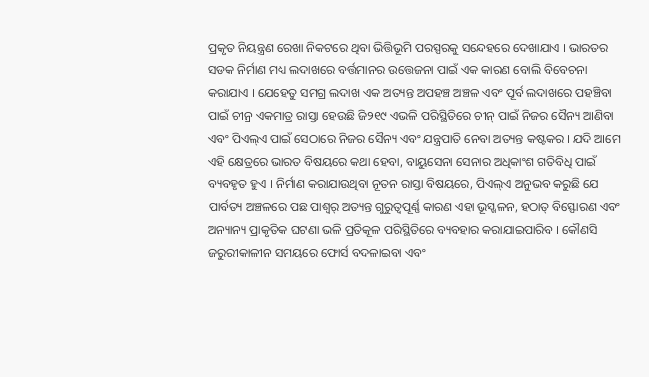ପ୍ରକୃତ ନିୟନ୍ତ୍ରଣ ରେଖା ନିକଟରେ ଥିବା ଭିତ୍ତିଭୂମି ପରସ୍ପରକୁ ସନ୍ଦେହରେ ଦେଖାଯାଏ । ଭାରତର ସଡକ ନିର୍ମାଣ ମଧ୍ୟ ଲଦାଖରେ ବର୍ତ୍ତମାନର ଉତ୍ତେଜନା ପାଇଁ ଏକ କାରଣ ବୋଲି ବିବେଚନା କରାଯାଏ । ଯେହେତୁ ସମଗ୍ର ଲଦାଖ ଏକ ଅତ୍ୟନ୍ତ ଅପହଞ୍ଚ ଅଞ୍ଚଳ ଏବଂ ପୂର୍ବ ଲଦାଖରେ ପହଞ୍ଚିବା ପାଇଁ ଚୀନ୍ର ଏକମାତ୍ର ରାସ୍ତା ହେଉଛି ଜି୨୧୯ ଏଭଳି ପରିସ୍ଥିତିରେ ଚୀନ୍ ପାଇଁ ନିଜର ସୈନ୍ୟ ଆଣିବା ଏବଂ ପିଏଲ୍ଏ ପାଇଁ ସେଠାରେ ନିଜର ସୈନ୍ୟ ଏବଂ ଯନ୍ତ୍ରପାତି ନେବା ଅତ୍ୟନ୍ତ କଷ୍ଟକର । ଯଦି ଆମେ ଏହି କ୍ଷେତ୍ରରେ ଭାରତ ବିଷୟରେ କଥା ହେବା, ବାୟୁସେନା ସେନାର ଅଧିକାଂଶ ଗତିବିଧି ପାଇଁ ବ୍ୟବହୃତ ହୁଏ । ନିର୍ମାଣ କରାଯାଉଥିବା ନୂତନ ରାସ୍ତା ବିଷୟରେ, ପିଏଲ୍ଏ ଅନୁଭବ କରୁଛି ଯେ ପାର୍ବତ୍ୟ ଅଞ୍ଚଳରେ ପଛ ପାଶ୍ୱର୍ ଅତ୍ୟନ୍ତ ଗୁରୁତ୍ୱପୂର୍ଣ୍ଣ କାରଣ ଏହା ଭୂସ୍ଖଳନ, ହଠାତ୍ ବିସ୍ଫୋରଣ ଏବଂ ଅନ୍ୟାନ୍ୟ ପ୍ରାକୃତିକ ଘଟଣା ଭଳି ପ୍ରତିକୂଳ ପରିସ୍ଥିତିରେ ବ୍ୟବହାର କରାଯାଇପାରିବ । କୌଣସି ଜରୁରୀକାଳୀନ ସମୟରେ ଫୋର୍ସ ବଦଳାଇବା ଏବଂ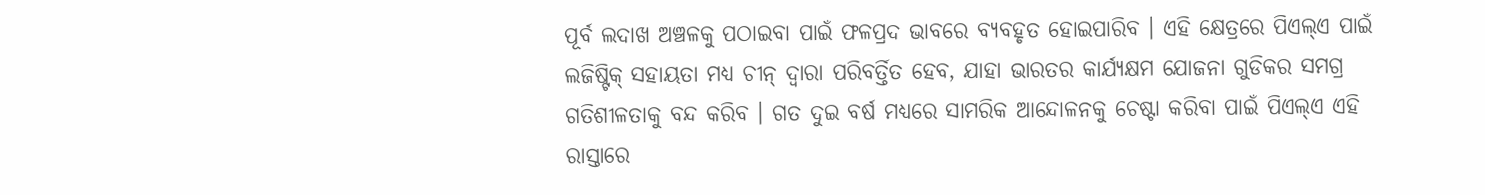ପୂର୍ବ ଲଦାଖ ଅଞ୍ଚଳକୁ ପଠାଇବା ପାଇଁ ଫଳପ୍ରଦ ଭାବରେ ବ୍ୟବହୃତ ହୋଇପାରିବ । ଏହି କ୍ଷେତ୍ରରେ ପିଏଲ୍ଏ ପାଇଁ ଲଜିଷ୍ଟିକ୍ ସହାୟତା ମଧ୍ୟ ଚୀନ୍ ଦ୍ୱାରା ପରିବର୍ତ୍ତିତ ହେବ, ଯାହା ଭାରତର କାର୍ଯ୍ୟକ୍ଷମ ଯୋଜନା ଗୁଡିକର ସମଗ୍ର ଗତିଶୀଳତାକୁ ବନ୍ଦ କରିବ । ଗତ ଦୁଇ ବର୍ଷ ମଧ୍ୟରେ ସାମରିକ ଆନ୍ଦୋଳନକୁ ଚେଷ୍ଟା କରିବା ପାଇଁ ପିଏଲ୍ଏ ଏହି ରାସ୍ତାରେ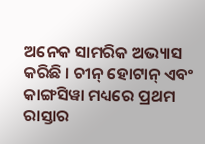ଅନେକ ସାମରିକ ଅଭ୍ୟାସ କରିଛି । ଚୀନ୍ ହୋଟାନ୍ ଏବଂ କାଙ୍ଗସିୱା ମଧ୍ୟରେ ପ୍ରଥମ ରାସ୍ତାର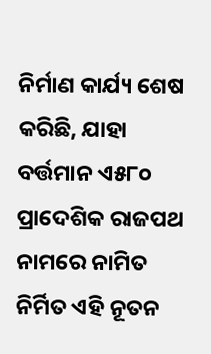ନିର୍ମାଣ କାର୍ଯ୍ୟ ଶେଷ କରିଛି, ଯାହା ବର୍ତ୍ତମାନ ଏ୫୮୦ ପ୍ରାଦେଶିକ ରାଜପଥ ନାମରେ ନାମିତ ନିର୍ମିତ ଏହି ନୂତନ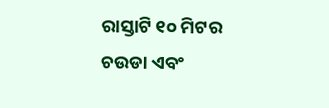ରାସ୍ତାଟି ୧୦ ମିଟର ଚଉଡା ଏବଂ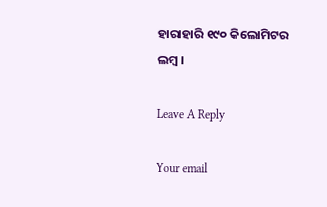ହାରାହାରି ୧୯୦ କିଲୋମିଟର ଲମ୍ବ ।

Leave A Reply

Your email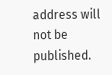address will not be published.